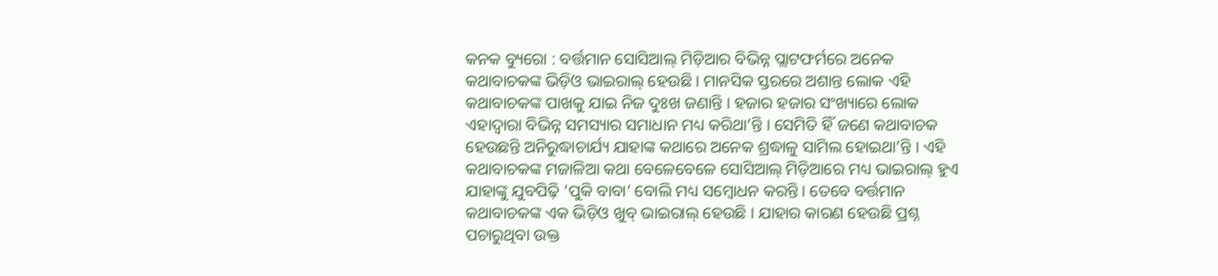କନକ ବ୍ୟୁରୋ : ବର୍ତ୍ତମାନ ସୋସିଆଲ୍ ମିଡ଼ିଆର ବିଭିନ୍ନ ପ୍ଲାଟଫର୍ମରେ ଅନେକ କଥାବାଚକଙ୍କ ଭିଡ଼ିଓ ଭାଇରାଲ୍ ହେଉଛି । ମାନସିକ ସ୍ତରରେ ଅଶାନ୍ତ ଲୋକ ଏହି କଥାବାଚକଙ୍କ ପାଖକୁ ଯାଇ ନିଜ ଦୁଃଖ ଜଣାନ୍ତି । ହଜାର ହଜାର ସଂଖ୍ୟାରେ ଲୋକ ଏହାଦ୍ବାରା ବିଭିନ୍ନ ସମସ୍ୟାର ସମାଧାନ ମଧ୍ୟ କରିଥା’ନ୍ତି । ସେମିତି ହିଁ ଜଣେ କଥାବାଚକ ହେଉଛନ୍ତି ଅନିରୁଦ୍ଧାଚାର୍ଯ୍ୟ ଯାହାଙ୍କ କଥାରେ ଅନେକ ଶ୍ରଦ୍ଧାଳୁ ସାମିଲ ହୋଇଥା’ନ୍ତି । ଏହି କଥାବାଚକଙ୍କ ମଜାଳିଆ କଥା ବେଳେବେଳେ ସୋସିଆଲ୍ ମିଡ଼ିଆରେ ମଧ୍ୟ ଭାଇରାଲ୍ ହୁଏ ଯାହାଙ୍କୁ ଯୁବପିଢ଼ି ‘ପୁକି ବାବା’ ବୋଲି ମଧ୍ୟ ସମ୍ବୋଧନ କରନ୍ତି । ତେବେ ବର୍ତ୍ତମାନ କଥାବାଚକଙ୍କ ଏକ ଭିଡ଼ିଓ ଖୁବ୍ ଭାଇରାଲ୍ ହେଉଛି । ଯାହାର କାରଣ ହେଉଛି ପ୍ରଶ୍ନ ପଚାରୁଥିବା ଉକ୍ତ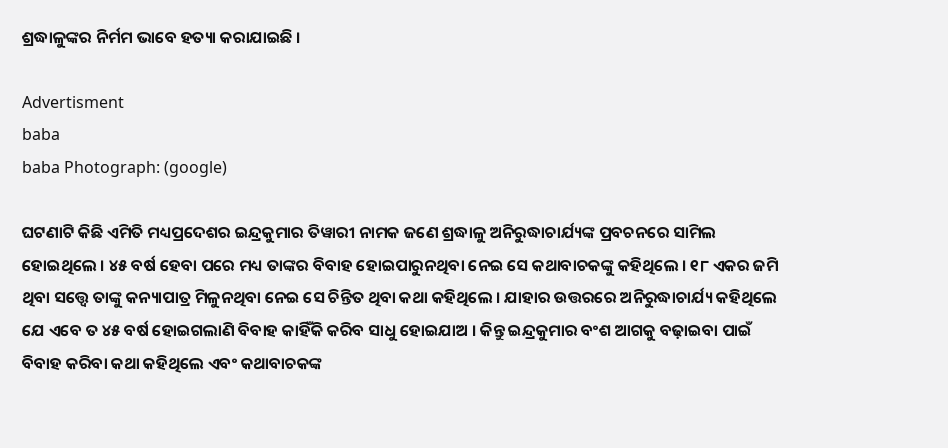ଶ୍ରଦ୍ଧାଳୁଙ୍କର ନିର୍ମମ ଭାବେ ହତ୍ୟା କରାଯାଇଛି ।

Advertisment
baba
baba Photograph: (google)

ଘଟଣାଟି କିଛି ଏମିତି ମଧ୍ୟପ୍ରଦେଶର ଇନ୍ଦ୍ରକୁମାର ତିୱାରୀ ନାମକ ଜଣେ ଶ୍ରଦ୍ଧାଳୁ ଅନିରୁଦ୍ଧାଚାର୍ଯ୍ୟଙ୍କ ପ୍ରବଚନରେ ସାମିଲ ହୋଇଥିଲେ । ୪୫ ବର୍ଷ ହେବା ପରେ ମଧ୍ୟ ତାଙ୍କର ବିବାହ ହୋଇପାରୁନଥିବା ନେଇ ସେ କଥାବାଚକଙ୍କୁ କହିଥିଲେ । ୧୮ ଏକର ଜମି ଥିବା ସତ୍ତ୍ବେ ତାଙ୍କୁ କନ୍ୟାପାତ୍ର ମିଳୁନଥିବା ନେଇ ସେ ଚିନ୍ତିତ ଥିବା କଥା କହିଥିଲେ । ଯାହାର ଉତ୍ତରରେ ଅନିରୁଦ୍ଧାଚାର୍ଯ୍ୟ କହିଥିଲେ ଯେ ଏବେ ତ ୪୫ ବର୍ଷ ହୋଇଗଲାଣି ବିବାହ କାହିଁକି କରିବ ସାଧୁ ହୋଇଯାଅ । କିନ୍ତୁ ଇନ୍ଦ୍ରକୁମାର ବଂଶ ଆଗକୁ ବଢ଼ାଇବା ପାଇଁ ବିବାହ କରିବା କଥା କହିଥିଲେ ଏବଂ କଥାବାଚକଙ୍କ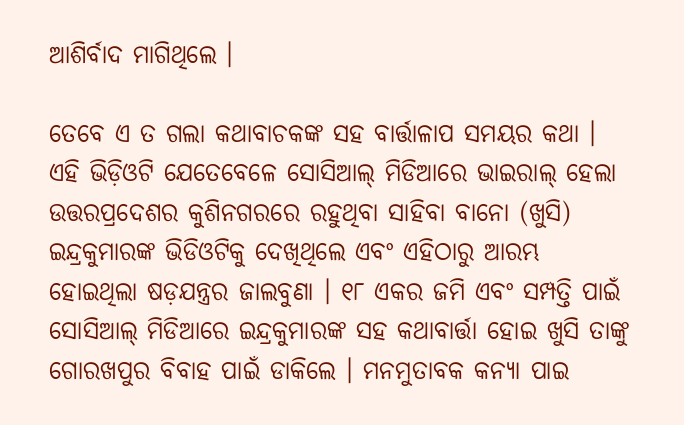ଆଶିର୍ବାଦ ମାଗିଥିଲେ ।

ତେବେ ଏ ତ ଗଲା କଥାବାଚକଙ୍କ ସହ ବାର୍ତ୍ତାଳାପ ସମୟର କଥା । ଏହି ଭିଡ଼ିଓଟି ଯେତେବେଳେ ସୋସିଆଲ୍ ମିଡିଆରେ ଭାଇରାଲ୍ ହେଲା ଉତ୍ତରପ୍ରଦେଶର କୁଶିନଗରରେ ରହୁଥିବା ସାହିବା ବାନୋ (ଖୁସି) ଇନ୍ଦ୍ରକୁମାରଙ୍କ ଭିଡିଓଟିକୁ ଦେଖିଥିଲେ ଏବଂ ଏହିଠାରୁ ଆରମ୍ଭ ହୋଇଥିଲା ଷଡ଼ଯନ୍ତ୍ରର ଜାଲବୁଣା । ୧୮ ଏକର ଜମି ଏବଂ ସମ୍ପତ୍ତି ପାଇଁ ସୋସିଆଲ୍ ମିଡିଆରେ ଇନ୍ଦ୍ରକୁମାରଙ୍କ ସହ କଥାବାର୍ତ୍ତା ହୋଇ ଖୁସି ତାଙ୍କୁ ଗୋରଖପୁର ବିବାହ ପାଇଁ ଡାକିଲେ । ମନମୁତାବକ କନ୍ୟା ପାଇ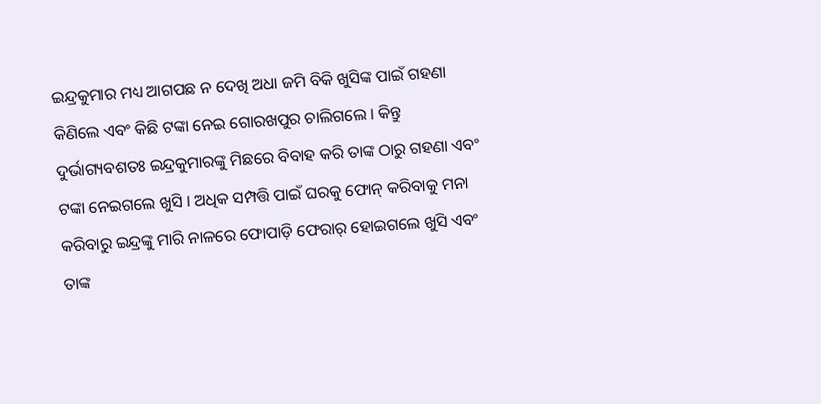ଇନ୍ଦ୍ରକୁମାର ମଧ୍ୟ ଆଗପଛ ନ ଦେଖି ଅଧା ଜମି ବିକି ଖୁସିଙ୍କ ପାଇଁ ଗହଣା କିଣିଲେ ଏବଂ କିଛି ଟଙ୍କା ନେଇ ଗୋରଖପୁର ଚାଲିଗଲେ । କିନ୍ତୁ ଦୁର୍ଭାଗ୍ୟବଶତଃ ଇନ୍ଦ୍ରକୁମାରଙ୍କୁ ମିଛରେ ବିବାହ କରି ତାଙ୍କ ଠାରୁ ଗହଣା ଏବଂ ଟଙ୍କା ନେଇଗଲେ ଖୁସି । ଅଧିକ ସମ୍ପତ୍ତି ପାଇଁ ଘରକୁ ଫୋନ୍ କରିବାକୁ ମନା କରିବାରୁ ଇନ୍ଦ୍ରଙ୍କୁ ମାରି ନାଳରେ ଫୋପାଡ଼ି ଫେରାର୍ ହୋଇଗଲେ ଖୁସି ଏବଂ ତାଙ୍କ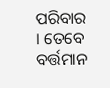ପରିବାର । ତେବେ ବର୍ତ୍ତମାନ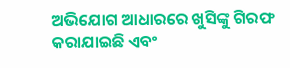ଅଭିଯୋଗ ଆଧାରରେ ଖୁସିଙ୍କୁ ଗିରଫ କରାଯାଇଛି ଏବଂ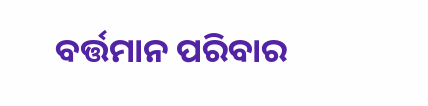ବର୍ତ୍ତମାନ ପରିବାର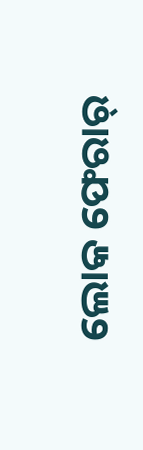ଲୋକ ଫେରାର୍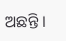ଅଛନ୍ତି ।